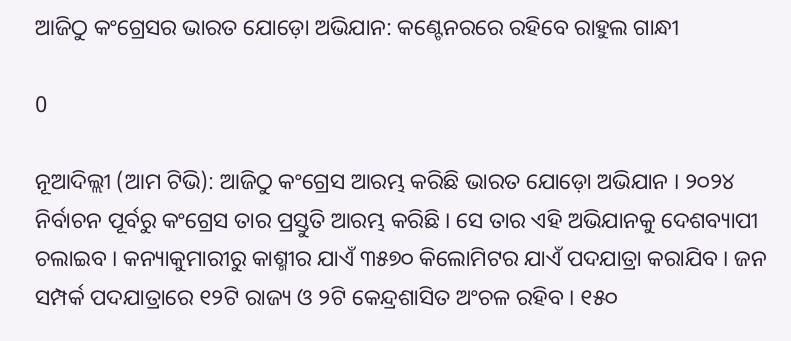ଆଜିଠୁ କଂଗ୍ରେସର ଭାରତ ଯୋଡ଼ୋ ଅଭିଯାନ: କଣ୍ଟେନରରେ ରହିବେ ରାହୁଲ ଗାନ୍ଧୀ

0

ନୂଆଦିଲ୍ଲୀ (ଆମ ଟିଭି): ଆଜିଠୁ କଂଗ୍ରେସ ଆରମ୍ଭ କରିଛି ଭାରତ ଯୋଡ଼ୋ ଅଭିଯାନ । ୨୦୨୪ ନିର୍ବାଚନ ପୂର୍ବରୁ କଂଗ୍ରେସ ତାର ପ୍ରସ୍ତୁତି ଆରମ୍ଭ କରିଛି । ସେ ତାର ଏହି ଅଭିଯାନକୁ ଦେଶବ୍ୟାପୀ ଚଲାଇବ । କନ୍ୟାକୁମାରୀରୁ କାଶ୍ମୀର ଯାଏଁ ୩୫୭୦ କିଲୋମିଟର ଯାଏଁ ପଦଯାତ୍ରା କରାଯିବ । ଜନ ସମ୍ପର୍କ ପଦଯାତ୍ରାରେ ୧୨ଟି ରାଜ୍ୟ ଓ ୨ଟି କେନ୍ଦ୍ରଶାସିତ ଅଂଚଳ ରହିବ । ୧୫୦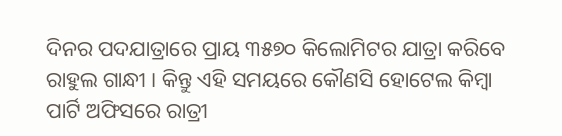ଦିନର ପଦଯାତ୍ରାରେ ପ୍ରାୟ ୩୫୭୦ କିଲୋମିଟର ଯାତ୍ରା କରିବେ ରାହୁଲ ଗାନ୍ଧୀ । କିନ୍ତୁ ଏହି ସମୟରେ କୌଣସି ହୋଟେଲ କିମ୍ବା ପାର୍ଟି ଅଫିସରେ ରାତ୍ରୀ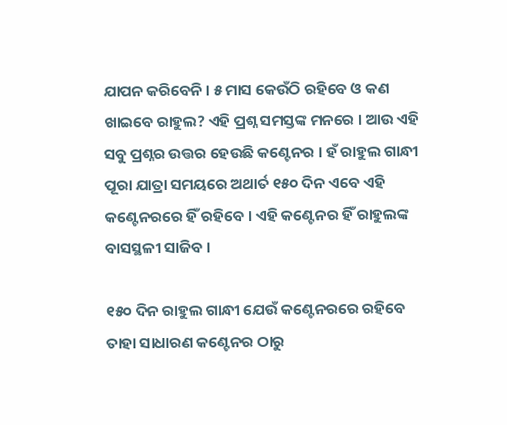ଯାପନ କରିବେନି । ୫ ମାସ କେଉଁଠି ରହିବେ ଓ କଣ ଖାଇବେ ରାହୁଲ? ଏହି ପ୍ରଶ୍ନ ସମସ୍ତଙ୍କ ମନରେ । ଆଉ ଏହି ସବୁ ପ୍ରଶ୍ନର ଉତ୍ତର ହେଉଛି କଣ୍ଟେନର । ହଁ ରାହୁଲ ଗାନ୍ଧୀ ପୂରା ଯାତ୍ରା ସମୟରେ ଅଥାର୍ତ ୧୫୦ ଦିନ ଏବେ ଏହି କଣ୍ଟେନରରେ ହିଁ ରହିବେ । ଏହି କଣ୍ଟେନର ହିଁ ରାହୁଲଙ୍କ ବାସସ୍ଥଳୀ ସାଜିବ ।

୧୫୦ ଦିନ ରାହୁଲ ଗାନ୍ଧୀ ଯେଉଁ କଣ୍ଟେନରରେ ରହିବେ ତାହା ସାଧାରଣ କଣ୍ଟେନର ଠାରୁ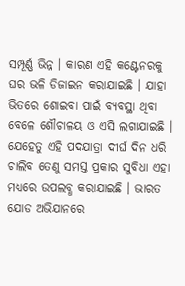ସମ୍ପୂର୍ଣ୍ଣ ଭିନ୍ନ । କାରଣ ଏହି କଣ୍ଟେନରକୁ ଘର ଭଳି ଡିଜାଇନ କରାଯାଇଛି । ଯାହା ଭିତରେ ଶୋଇବା ପାଇଁ ବ୍ୟବସ୍ଥା ଥିବା ବେଳେ ଶୌଚାଳୟ ଓ ଏସି ଲଗାଯାଇଛି । ଯେହେତୁ ଏହି ପଦଯାତ୍ରା ଦୀର୍ଘ ଦିନ ଧରି ଚାଲିବ ତେଣୁ ସମସ୍ତ ପ୍ରକାର ସୁବିଧା ଏହା ମଧ୍ୟରେ ଉପଲବ୍ଧ କରାଯାଇଛି । ଭାରତ ଯୋଡ ଅଭିଯାନରେ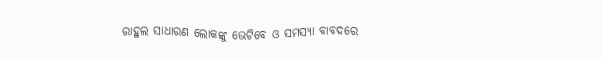ରାହୁଲ ସାଧାରଣ ଲୋକଙ୍କୁ ଭେଟିବେ ଓ ସମସ୍ୟା ବାବଦରେ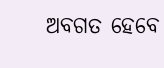ଅବଗତ ହେବେ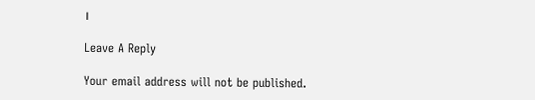।

Leave A Reply

Your email address will not be published.